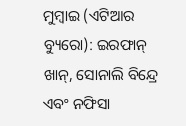ମୁମ୍ବାଇ (ଏଟିଆର ବ୍ୟୁରୋ): ଇରଫାନ୍ ଖାନ୍, ସୋନାଲି ବିନ୍ଦ୍ରେ ଏବଂ ନଫିସା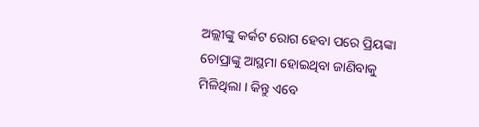ଅଲ୍ଲୀଙ୍କୁ କର୍କଟ ରୋଗ ହେବା ପରେ ପ୍ରିୟଙ୍କା ଚୋପ୍ରାଙ୍କୁ ଆସ୍ଥମା ହୋଇଥିବା ଜାଣିବାକୁ ମିଳିଥିଲା । କିନ୍ତୁ ଏବେ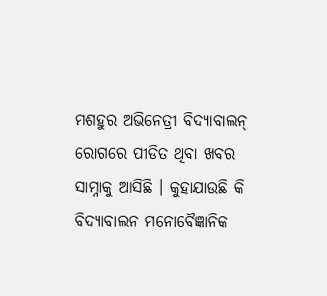ମଶହୁର ଅଭିନେତ୍ରୀ ବିଦ୍ୟାବାଲନ୍ ରୋଗରେ ପୀଡିତ ଥିବା ଖବର ସାମ୍ନାକୁ ଆସିଛି । କୁହାଯାଉଛି କି ବିଦ୍ୟାବାଲନ ମନୋବୈଜ୍ଞାନିକ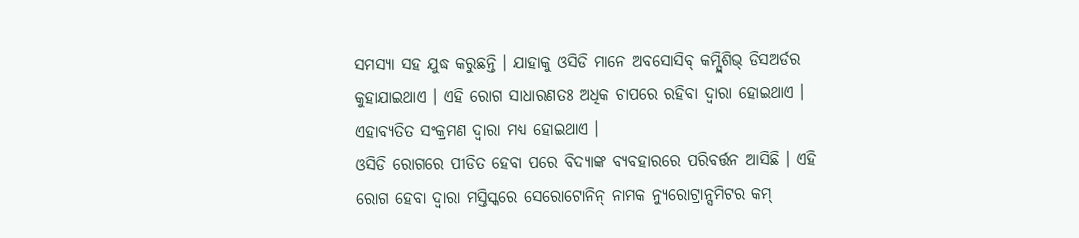ସମସ୍ୟା ସହ ଯୁଦ୍ଧ କରୁଛନ୍ତି । ଯାହାକୁ ଓସିଡି ମାନେ ଅବସୋସିବ୍ କମ୍ପ୍ଲିଶିଭ୍ ଡିସଅର୍ଡର କୁହାଯାଇଥାଏ । ଏହି ରୋଗ ସାଧାରଣତଃ ଅଧିକ ଚାପରେ ରହିବା ଦ୍ୱାରା ହୋଇଥାଏ । ଏହାବ୍ୟତିତ ସଂକ୍ରମଣ ଦ୍ୱାରା ମଧ୍ୟ ହୋଇଥାଏ ।
ଓସିଡି ରୋଗରେ ପୀଡିତ ହେବା ପରେ ବିଦ୍ୟାଙ୍କ ବ୍ୟବହାରରେ ପରିବର୍ତ୍ତନ ଆସିଛି । ଏହି ରୋଗ ହେବା ଦ୍ୱାରା ମସ୍ତିସ୍କରେ ସେରୋଟୋନିନ୍ ନାମକ ନ୍ୟୁରୋଟ୍ରାନ୍ସମିଟର କମ୍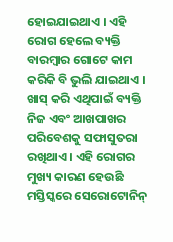ହୋଇଯାଇଥାଏ । ଏହି ରୋଗ ହେଲେ ବ୍ୟକ୍ତି ବାରମ୍ବାର ଗୋଟେ କାମ କରିକି ବି ଭୁଲି ଯାଇଥାଏ । ଖାସ୍ କରି ଏଥିପାଇଁ ବ୍ୟକ୍ତି ନିଜ ଏବଂ ଆଖପାଖର ପରିବେଶକୁ ସଫାସୁତରା ରଖିଥାଏ । ଏହି ରୋଗର ମୁଖ୍ୟ କାରଣ ହେଉଛି ମସ୍ତିସ୍କରେ ସେରୋଟୋନିନ୍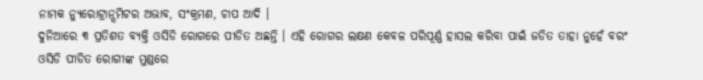ନାମକ ନ୍ୟୁରୋଟ୍ରାନ୍ସମିଟର ଅଭାବ, ସଂକ୍ରମଣ, ଚାପ ଆଦି ।
ଦୁନିଆରେ ୩ ପ୍ରତିଶତ ବ୍ୟକ୍ତି ଓସିଡି ରୋଗରେ ପୀଡିତ ଅଛନ୍ତି । ଏହି ରୋଗର ଲକ୍ଷଣ କେବଳ ପରିପୂର୍ଣ୍ଣ ହାସଲ କରିବା ପାଇଁ ଜଡିତ ତାହା ନୁହେଁ ବରଂ ଓସିଡି ପୀଡିତ ରୋଗୀଙ୍କ ମୁଣ୍ଡରେ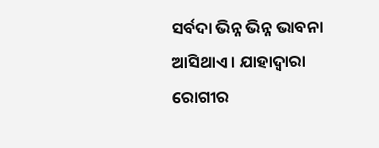ସର୍ବଦା ଭିନ୍ନ ଭିନ୍ନ ଭାବନା ଆସିଥାଏ । ଯାହାଦ୍ୱାରା ରୋଗୀର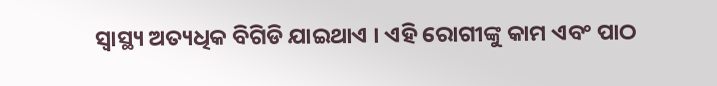ସ୍ୱାସ୍ଥ୍ୟ ଅତ୍ୟଧିକ ବିଗିଡି ଯାଇଥାଏ । ଏହି ରୋଗୀଙ୍କୁ କାମ ଏବଂ ପାଠ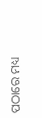ପଠାରେ ମଧ୍ୟ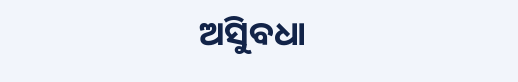ଅସୁିବଧା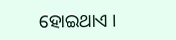ହୋଇଥାଏ ।